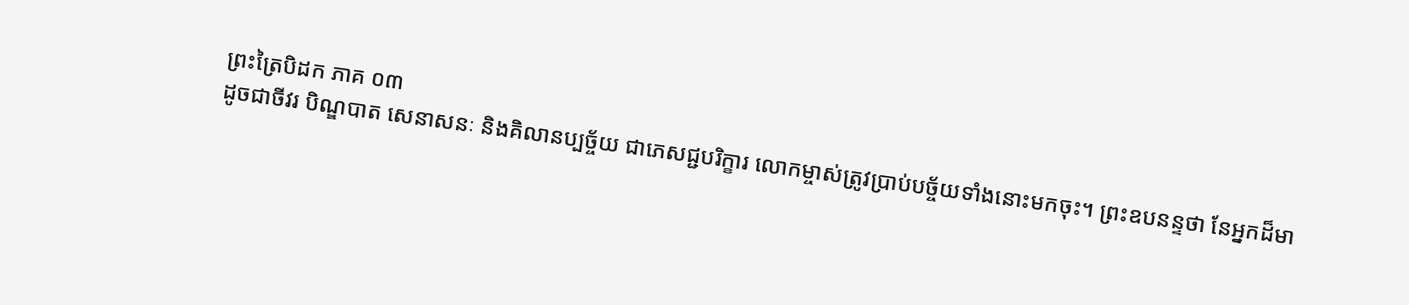ព្រះត្រៃបិដក ភាគ ០៣
ដូចជាចីវរ បិណ្ឌបាត សេនាសនៈ និងគិលានប្បច្ច័យ ជាភេសជ្ជបរិក្ខារ លោកម្ចាស់ត្រូវប្រាប់បច្ច័យទាំងនោះមកចុះ។ ព្រះឧបនន្ទថា នែអ្នកដ៏មា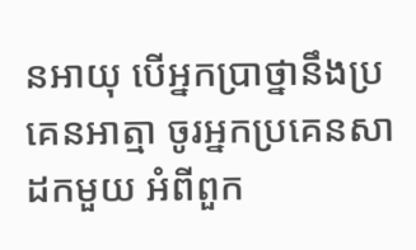នអាយុ បើអ្នកប្រាថ្នានឹងប្រគេនអាត្មា ចូរអ្នកប្រគេនសាដកមួយ អំពីពួក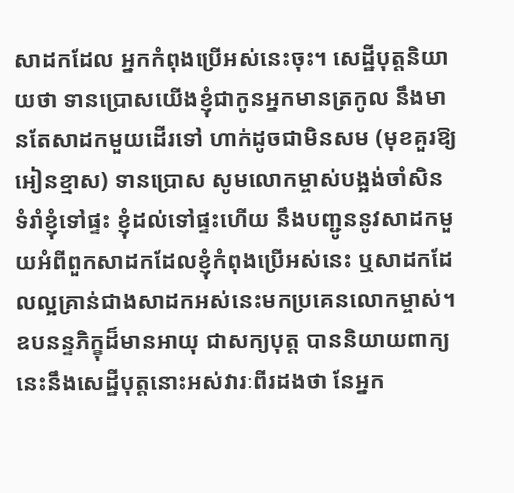សាដកដែល អ្នកកំពុងប្រើអស់នេះចុះ។ សេដ្ឋីបុត្ដនិយាយថា ទានប្រោសយើងខ្ញុំជាកូនអ្នកមានត្រកូល នឹងមានតែសាដកមួយដើរទៅ ហាក់ដូចជាមិនសម (មុខគួរឱ្យអៀនខ្មាស) ទានប្រោស សូមលោកម្ចាស់បង្អង់ចាំសិន ទំរាំខ្ញុំទៅផ្ទះ ខ្ញុំដល់ទៅផ្ទះហើយ នឹងបញ្ជូននូវសាដកមួយអំពីពួកសាដកដែលខ្ញុំកំពុងប្រើអស់នេះ ឬសាដកដែលល្អគ្រាន់ជាងសាដកអស់នេះមកប្រគេនលោកម្ចាស់។ ឧបនន្ទភិក្ខុដ៏មានអាយុ ជាសក្យបុត្ដ បាននិយាយពាក្យនេះនឹងសេដ្ឋីបុត្ដនោះអស់វារៈពីរដងថា នែអ្នក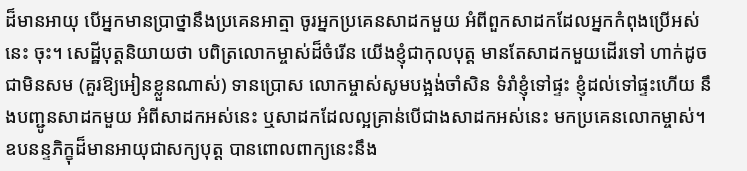ដ៏មានអាយុ បើអ្នកមានប្រាថ្នានឹងប្រគេនអាត្មា ចូរអ្នកប្រគេនសាដកមួយ អំពីពួកសាដកដែលអ្នកកំពុងប្រើអស់នេះ ចុះ។ សេដ្ឋីបុត្ដនិយាយថា បពិត្រលោកម្ចាស់ដ៏ចំរើន យើងខ្ញុំជាកុលបុត្ដ មានតែសាដកមួយដើរទៅ ហាក់ដូចជាមិនសម (គួរឱ្យអៀនខ្លួនណាស់) ទានប្រោស លោកម្ចាស់សូមបង្អង់ចាំសិន ទំរាំខ្ញុំទៅផ្ទះ ខ្ញុំដល់ទៅផ្ទះហើយ នឹងបញ្ជូនសាដកមួយ អំពីសាដកអស់នេះ ឬសាដកដែលល្អគ្រាន់បើជាងសាដកអស់នេះ មកប្រគេនលោកម្ចាស់។ ឧបនន្ទភិក្ខុដ៏មានអាយុជាសក្យបុត្ដ បានពោលពាក្យនេះនឹង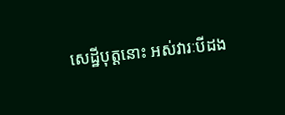សេដ្ឋីបុត្ដនោះ អស់វារៈបីដង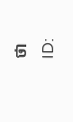ថា
ID: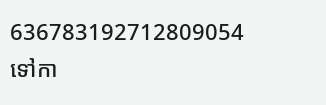636783192712809054
ទៅកា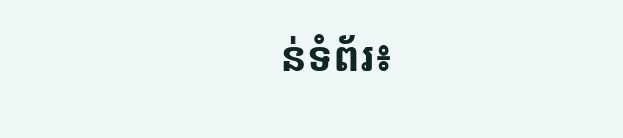ន់ទំព័រ៖